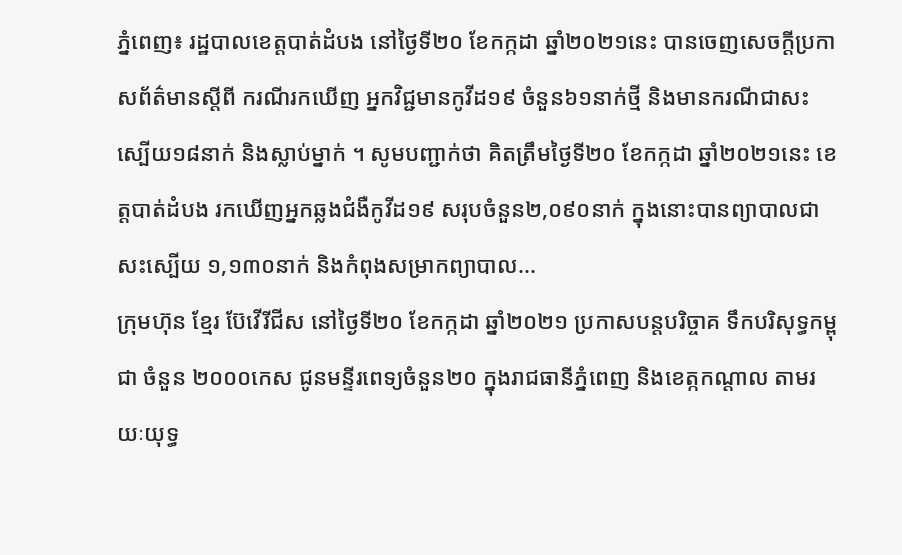ភ្នំពេញ៖ រដ្ឋបាលខេត្តបាត់ដំបង នៅថ្ងៃទី២០ ខែកក្កដា ឆ្នាំ២០២១នេះ បានចេញសេចក្ដីប្រកាសព័ត៌មានស្ដីពី ករណីរកឃើញ អ្នកវិជ្ជមានកូវីដ១៩ ចំនួន៦១នាក់ថ្មី និងមានករណីជាសះស្បើយ១៨នាក់ និងស្លាប់ម្នាក់ ។ សូមបញ្ជាក់ថា គិតត្រឹមថ្ងៃទី២០ ខែកក្កដា ឆ្នាំ២០២១នេះ ខេត្តបាត់ដំបង រកឃើញអ្នកឆ្លងជំងឺកូវីដ១៩ សរុបចំនួន២,០៩០នាក់ ក្នុងនោះបានព្យាបាលជាសះស្បើយ ១,១៣០នាក់ និងកំពុងសម្រាកព្យាបាល...
ក្រុមហ៊ុន ខ្មែរ ប៊ែវើរីជីស នៅថ្ងៃទី២០ ខែកក្កដា ឆ្នាំ២០២១ ប្រកាសបន្តបរិច្ចាគ ទឹកបរិសុទ្ធកម្ពុជា ចំនួន ២០០០កេស ជូនមន្ទីរពេទ្យចំនួន២០ ក្នុងរាជធានីភ្នំពេញ និងខេត្កកណ្តាល តាមរយៈយុទ្ធ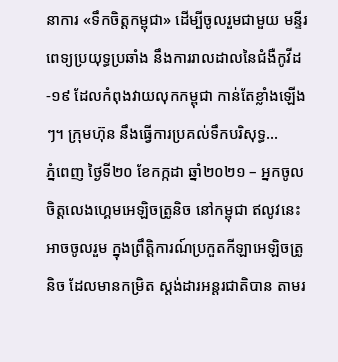នាការ «ទឹកចិត្តកម្ពុជា» ដើម្បីចូលរួមជាមួយ មន្ទីរពេទ្យប្រយុទ្ធប្រឆាំង នឹងការរាលដាលនៃជំងឺកូវីដ-១៩ ដែលកំពុងវាយលុកកម្ពុជា កាន់តែខ្លាំងឡើងៗ។ ក្រុមហ៊ុន នឹងធ្វើការប្រគល់ទឹកបរិសុទ្ធ...
ភ្នំពេញ ថ្ងៃទី២០ ខែកក្កដា ឆ្នាំ២០២១ – អ្នកចូលចិត្តលេងហ្គេមអេឡិចត្រូនិច នៅកម្ពុជា ឥលូវនេះអាចចូលរួម ក្នុងព្រឹត្តិការណ៍ប្រកួតកីឡាអេឡិចត្រូនិច ដែលមានកម្រិត ស្តង់ដារអន្តរជាតិបាន តាមរ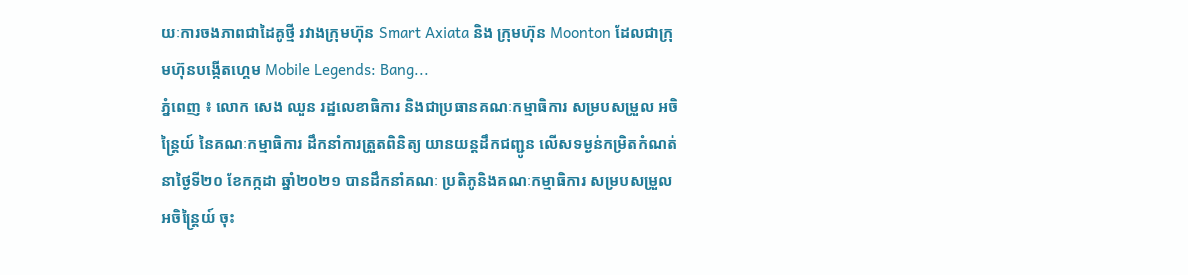យៈការចងភាពជាដៃគូថ្មី រវាងក្រុមហ៊ុន Smart Axiata និង ក្រុមហ៊ុន Moonton ដែលជាក្រុមហ៊ុនបង្កើតហ្គេម Mobile Legends: Bang...
ភ្នំពេញ ៖ លោក សេង ឈួន រដ្ឋលេខាធិការ និងជាប្រធានគណៈកម្មាធិការ សម្របសម្រួល អចិន្ត្រៃយ៍ នៃគណៈកម្មាធិការ ដឹកនាំការត្រួតពិនិត្យ យានយន្តដឹកជញ្ជូន លើសទម្ងន់កម្រិតកំណត់ នាថ្ងៃទី២០ ខែកក្កដា ឆ្នាំ២០២១ បានដឹកនាំគណៈ ប្រតិភូនិងគណៈកម្មាធិការ សម្របសម្រួលអចិន្ត្រៃយ៍ ចុះ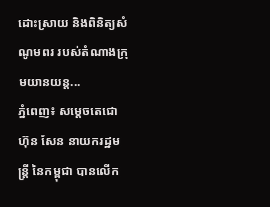ដោះស្រាយ និងពិនិត្យសំណូមពរ របស់តំណាងក្រុមយានយន្ត...
ភ្នំពេញ៖ សម្ដេចតេជោ ហ៊ុន សែន នាយករដ្ឋមន្រ្តី នៃកម្ពុជា បានលើក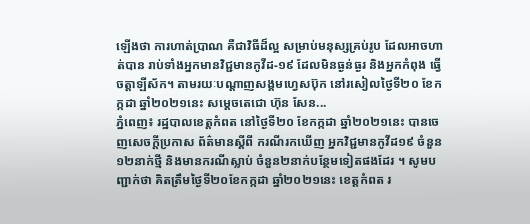ឡើងថា ការហាត់ប្រាណ គឺជាវិធីដ៏ល្អ សម្រាប់មនុស្សគ្រប់រូប ដែលអាចហាត់បាន រាប់ទាំងអ្នកមានវិជ្ជមានកូវីដ-១៩ ដែលមិនធ្ងន់ធ្ងរ និងអ្នកកំពុង ធ្វើចត្តាឡីស័ក។ តាមរយៈបណ្ដាញសង្គមហ្វេសប៊ុក នៅរសៀលថ្ងៃទី២០ ខែកក្កដា ឆ្នាំ២០២១នេះ សម្ដេចតេជោ ហ៊ុន សែន...
ភ្នំពេញ៖ រដ្ឋបាលខេត្តកំពត នៅថ្ងៃទី២០ ខែកក្កដា ឆ្នាំ២០២១នេះ បានចេញសេចក្ដីប្រកាស ព័ត៌មានស្ដីពី ករណីរកឃើញ អ្នកវិជ្ជមានកូវីដ១៩ ចំនួន១២នាក់ថ្មី និងមានករណីស្លាប់ ចំនួន២នាក់បន្ថែមទៀតផងដែរ ។ សូមបញ្ជាក់ថា គិតត្រឹមថ្ងៃទី២០ខែកក្កដា ឆ្នាំ២០២១នេះ ខេត្តកំពត រ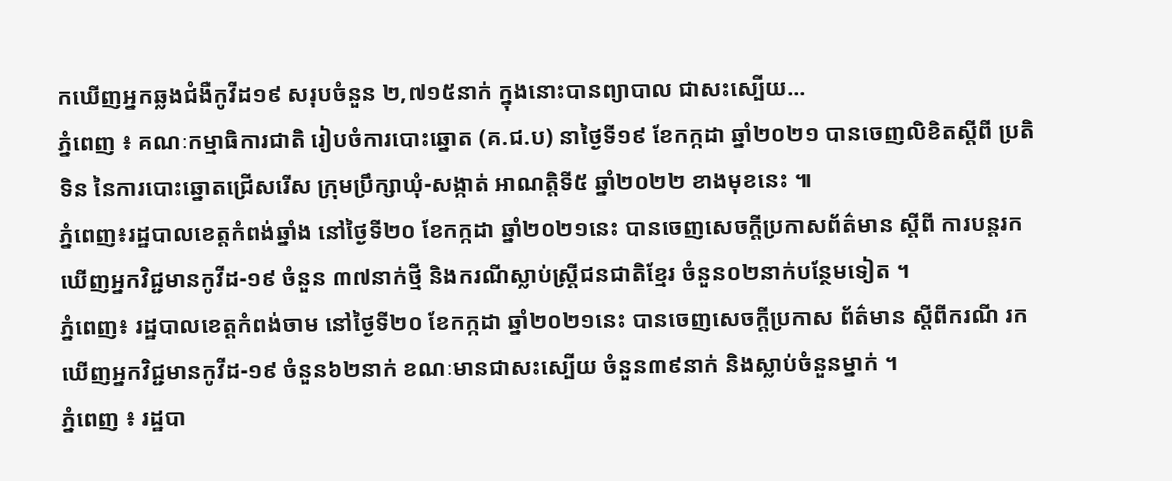កឃើញអ្នកឆ្លងជំងឺកូវីដ១៩ សរុបចំនួន ២,៧១៥នាក់ ក្នុងនោះបានព្យាបាល ជាសះស្បើយ...
ភ្នំពេញ ៖ គណៈកម្មាធិការជាតិ រៀបចំការបោះឆ្នោត (គ.ជ.ប) នាថ្ងៃទី១៩ ខែកក្កដា ឆ្នាំ២០២១ បានចេញលិខិតស្ដីពី ប្រតិទិន នៃការបោះឆ្នោតជ្រើសរើស ក្រុមប្រឹក្សាឃុំ-សង្កាត់ អាណត្តិទី៥ ឆ្នាំ២០២២ ខាងមុខនេះ ៕
ភ្នំពេញ៖រដ្ឋបាលខេត្តកំពង់ឆ្នាំង នៅថ្ងៃទី២០ ខែកក្កដា ឆ្នាំ២០២១នេះ បានចេញសេចក្តីប្រកាសព័ត៌មាន ស្តីពី ការបន្តរកឃើញអ្នកវិជ្ជមានកូវីដ-១៩ ចំនួន ៣៧នាក់ថ្មី និងករណីស្លាប់ស្ត្រីជនជាតិខ្មែរ ចំនួន០២នាក់បន្ថែមទៀត ។
ភ្នំពេញ៖ រដ្ឋបាលខេត្តកំពង់ចាម នៅថ្ងៃទី២០ ខែកក្កដា ឆ្នាំ២០២១នេះ បានចេញសេចក្ដីប្រកាស ព័ត៌មាន ស្ដីពីករណី រកឃើញអ្នកវិជ្ជមានកូវីដ-១៩ ចំនួន៦២នាក់ ខណៈមានជាសះស្បើយ ចំនួន៣៩នាក់ និងស្លាប់ចំនួនម្នាក់ ។
ភ្នំពេញ ៖ រដ្ឋបា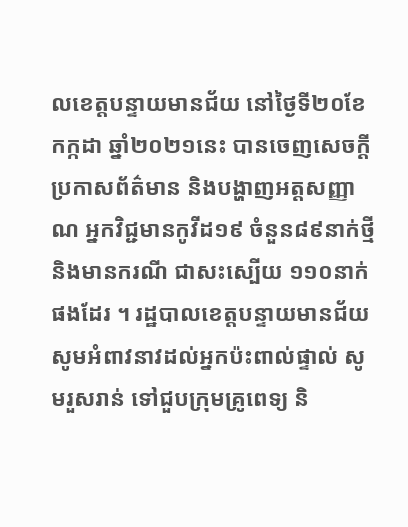លខេត្តបន្ទាយមានជ័យ នៅថ្ងៃទី២០ខែកក្កដា ឆ្នាំ២០២១នេះ បានចេញសេចក្ដី ប្រកាសព័ត៌មាន និងបង្ហាញអត្តសញ្ញាណ អ្នកវិជ្ជមានកូវីដ១៩ ចំនួន៨៩នាក់ថ្មី និងមានករណី ជាសះស្បើយ ១១០នាក់ផងដែរ ។ រដ្ឋបាលខេត្តបន្ទាយមានជ័យ សូមអំពាវនាវដល់អ្នកប៉ះពាល់ផ្ទាល់ សូមរួសរាន់ ទៅជួបក្រុមគ្រូពេទ្យ និ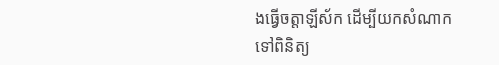ងធ្វើចត្តាឡីស័ក ដើម្បីយកសំណាក ទៅពិនិត្យ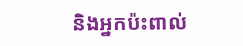និងអ្នកប៉ះពាល់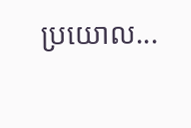ប្រយោល...